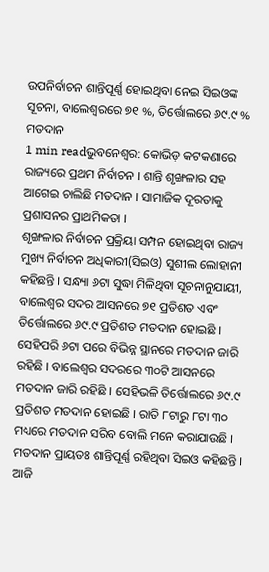ଉପନିର୍ବାଚନ ଶାନ୍ତିପୂର୍ଣ୍ଣ ହୋଇଥିବା ନେଇ ସିଇଓଙ୍କ ସୂଚନା, ବାଲେଶ୍ୱରରେ ୭୧ %, ତିର୍ତ୍ତୋଲରେ ୬୯.୯ % ମତଦାନ
1 min readଭୁବନେଶ୍ୱର: କୋଭିଡ଼ କଟକଣାରେ ରାଜ୍ୟରେ ପ୍ରଥମ ନିର୍ବାଚନ । ଶାନ୍ତି ଶୃଙ୍ଖଳାର ସହ ଆଗେଇ ଚାଲିଛି ମତଦାନ । ସାମାଜିକ ଦୂରତାକୁ ପ୍ରଶାସନର ପ୍ରାଥମିକତା ।
ଶୃଙ୍ଖଳାର ନିର୍ବାଚନ ପ୍ରକ୍ରିୟା ସମ୍ପନ ହୋଇଥିବା ରାଜ୍ୟ ମୁଖ୍ୟ ନିର୍ବାଚନ ଅଧିକାରୀ(ସିଇଓ) ସୁଶୀଲ ଲୋହାନୀ କହିଛନ୍ତି । ସନ୍ଧ୍ୟା ୬ଟା ସୁଦ୍ଧା ମିଳିଥିବା ସୂଚନାନୁଯାୟୀ, ବାଲେଶ୍ୱର ସଦର ଆସନରେ ୭୧ ପ୍ରତିଶତ ଏବଂ ତିର୍ତ୍ତୋଲରେ ୬୯.୯ ପ୍ରତିଶତ ମତଦାନ ହୋଇଛି । ସେହିପରି ୬ଟା ପରେ ବିଭିନ୍ନ ସ୍ଥାନରେ ମତଦାନ ଜାରି ରହିଛି । ବାଲେଶ୍ୱର ସଦରରେ ୩୦ଟି ଆସନରେ ମତଦାନ ଜାରି ରହିଛି । ସେହିଭଳି ତିର୍ତ୍ତୋଲରେ ୬୯.୯ ପ୍ରତିଶତ ମତଦାନ ହୋଇଛି । ରାତି ୮ଟାରୁ ୮ଟା ୩୦ ମଧ୍ୟରେ ମତଦାନ ସରିବ ବୋଲି ମନେ କରାଯାଉଛି । ମତଦାନ ପ୍ରାୟତଃ ଶାନ୍ତିପୂର୍ଣ୍ଣ ରହିଥିବା ସିଇଓ କହିଛନ୍ତି । ଆଜି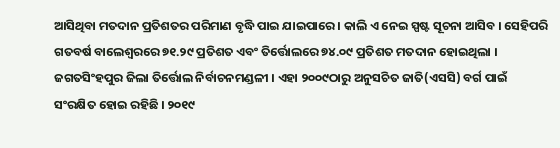ଆସିଥିବା ମତଦାନ ପ୍ରତିଶତର ପରିମାଣ ବୃଦ୍ଧି ପାଇ ଯାଇପାରେ । କାଲି ଏ ନେଇ ସ୍ପଷ୍ଟ ସୂଚନା ଆସିବ । ସେହିପରି ଗତବର୍ଷ ବାଲେଶ୍ୱରରେ ୭୧.୨୯ ପ୍ରତିଶତ ଏବଂ ତିର୍ତ୍ତୋଲରେ ୭୪.୦୯ ପ୍ରତିଶତ ମତଦାନ ହୋଇଥିଲା ।
ଜଗତସିଂହପୁର ଜିଲା ତିର୍ତ୍ତୋଲ ନିର୍ବାଚନମଣ୍ଡଳୀ । ଏହା ୨୦୦୯ଠାରୁ ଅନୁସଚିତ ଜାତି(ଏସସି) ବର୍ଗ ପାଇଁ ସଂରକ୍ଷିତ ହୋଇ ରହିଛି । ୨୦୧୯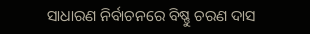ସାଧାରଣ ନିର୍ବାଚନରେ ବିଷ୍ଣୁ ଚରଣ ଦାସ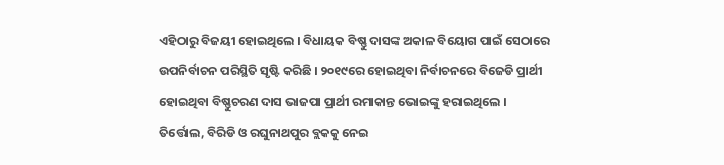ଏହିଠାରୁ ବିଜୟୀ ହୋଇଥିଲେ । ବିଧାୟକ ବିଷ୍ଣୁ ଦାସଙ୍କ ଅକାଳ ବିୟୋଗ ପାଇଁ ସେଠାରେ ଉପନିର୍ବାଚନ ପରିସ୍ଥିତି ସୃଷ୍ଟି କରିଛି । ୨୦୧୯ରେ ହୋଇଥିବା ନିର୍ବାଚନରେ ବିଜେଡି ପ୍ରାର୍ଥୀ ହୋଇଥିବା ବିଷ୍ଣୁଚରଣ ଦାସ ଭାଜପା ପ୍ରାର୍ଥୀ ରମାକାନ୍ତ ଭୋଇଙ୍କୁ ହରାଇଥିଲେ ।
ତିର୍ତ୍ତୋଲ, ବିରିଡି ଓ ରଘୁନାଥପୁର ବ୍ଲକକୁ ନେଇ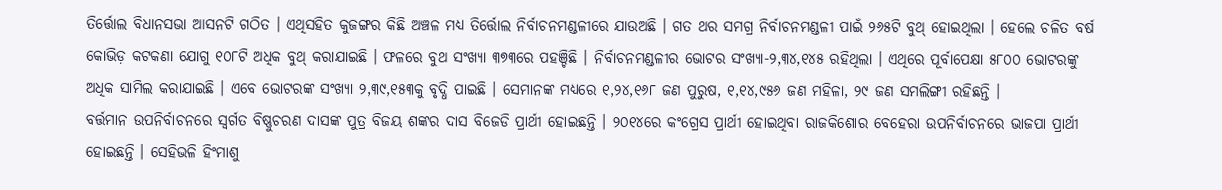ତିର୍ତ୍ତୋଲ ବିଧାନସଭା ଆସନଟି ଗଠିତ । ଏଥିସହିତ କୁଜଙ୍ଗର କିଛି ଅଞ୍ଚଳ ମଧ୍ୟ ତିର୍ତ୍ତୋଲ ନିର୍ବାଚନମଣ୍ଡଳୀରେ ଯାଉଅଛି । ଗତ ଥର ସମଗ୍ର ନିର୍ବାଚନମଣ୍ଡଳୀ ପାଇଁ ୨୬୫ଟି ବୁଥ୍ ହୋଇଥିଲା । ହେଲେ ଚଳିତ ବର୍ଷ କୋଭିଡ଼ କଟକଣା ଯୋଗୁ ୧୦୮ଟି ଅଧିକ ବୁଥ୍ କରାଯାଇଛି । ଫଳରେ ବୁଥ ସଂଖ୍ୟା ୩୭୩ରେ ପହଞ୍ଚିଛି । ନିର୍ବାଚନମଣ୍ଡଳୀର ଭୋଟର ସଂଖ୍ୟା-୨,୩୪,୧୪୫ ରହିଥିଲା । ଏଥିରେ ପୂର୍ବାପେକ୍ଷା ୫୮୦୦ ଭୋଟରଙ୍କୁ ଅଧିକ ସାମିଲ କରାଯାଇଛି । ଏବେ ଭୋଟରଙ୍କ ସଂଖ୍ୟା ୨,୩୯,୧୫୩କୁ ବୃଦ୍ଧି ପାଇଛି । ସେମାନଙ୍କ ମଧ୍ୟରେ ୧,୨୪,୧୬୮ ଜଣ ପୁରୁଷ, ୧,୧୪,୯୫୬ ଜଣ ମହିଳା, ୨୯ ଜଣ ସମଲିଙ୍ଗୀ ରହିଛନ୍ତି ।
ବର୍ତ୍ତମାନ ଉପନିର୍ବାଚନରେ ସ୍ୱର୍ଗତ ବିଷ୍ଣୁଚରଣ ଦାସଙ୍କ ପୁତ୍ର ବିଜୟ ଶଙ୍କର ଦାସ ବିଜେଡି ପ୍ରାର୍ଥୀ ହୋଇଛନ୍ତି । ୨୦୧୪ରେ କଂଗ୍ରେସ ପ୍ରାର୍ଥୀ ହୋଇଥିବା ରାଜକିଶୋର ବେହେରା ଉପନିର୍ବାଚନରେ ଭାଜପା ପ୍ରାର୍ଥୀ ହୋଇଛନ୍ତି । ସେହିଭଳି ହିଂମାଶୁ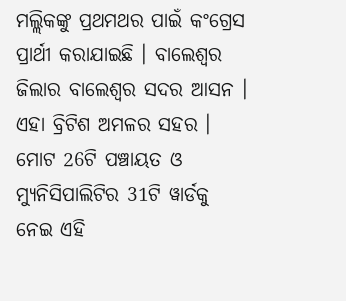ମଲ୍ଲିକଙ୍କୁ ପ୍ରଥମଥର ପାଇଁ କଂଗ୍ରେସ ପ୍ରାର୍ଥୀ କରାଯାଇଛି । ବାଲେଶ୍ୱର ଜିଲାର ବାଲେଶ୍ୱର ସଦର ଆସନ । ଏହା ବ୍ରିଟିଶ ଅମଳର ସହର । ମୋଟ 26ଟି ପଞ୍ଚାୟତ ଓ ମ୍ୟୁନିସିପାଲିଟିର 31ଟି ୱାର୍ଡକୁ ନେଇ ଏହି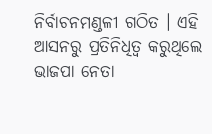ନିର୍ବାଚନମଣ୍ଡଳୀ ଗଠିତ । ଏହି ଆସନରୁ ପ୍ରତିନିଧିତ୍ୱ କରୁଥିଲେ ଭାଜପା ନେତା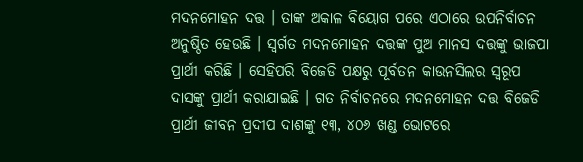ମଦନମୋହନ ଦତ୍ତ । ତାଙ୍କ ଅକାଳ ବିୟୋଗ ପରେ ଏଠାରେ ଉପନିର୍ବାଚନ ଅନୁଷ୍ଠିତ ହେଉଛି । ସ୍ୱର୍ଗତ ମଦନମୋହନ ଦତ୍ତଙ୍କ ପୁଅ ମାନସ ଦତ୍ତଙ୍କୁ ଭାଜପା ପ୍ରାର୍ଥୀ କରିଛି । ସେହିପରି ବିଜେଡି ପକ୍ଷରୁ ପୂର୍ବତନ କାଉନସିଲର ସ୍ୱରୂପ ଦାସଙ୍କୁ ପ୍ରାର୍ଥୀ କରାଯାଇଛି । ଗତ ନିର୍ବାଚନରେ ମଦନମୋହନ ଦତ୍ତ ବିଜେଡି ପ୍ରାର୍ଥୀ ଜୀବନ ପ୍ରଦୀପ ଦାଶଙ୍କୁ ୧୩, ୪୦୬ ଖଣ୍ଡ ଭୋଟରେ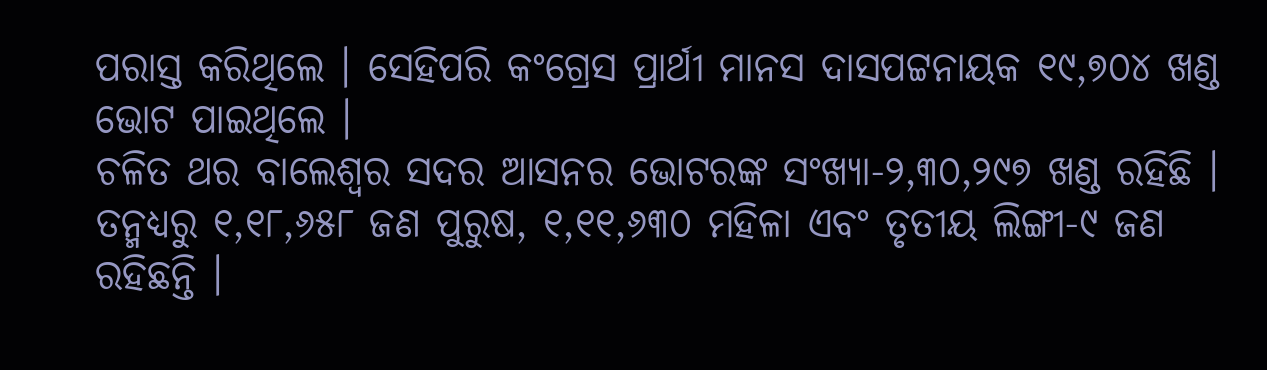ପରାସ୍ତ କରିଥିଲେ । ସେହିପରି କଂଗ୍ରେସ ପ୍ରାର୍ଥୀ ମାନସ ଦାସପଟ୍ଟନାୟକ ୧୯,୭୦୪ ଖଣ୍ଡ ଭୋଟ ପାଇଥିଲେ ।
ଚଳିତ ଥର ବାଲେଶ୍ୱର ସଦର ଆସନର ଭୋଟରଙ୍କ ସଂଖ୍ୟା-୨,୩୦,୨୯୭ ଖଣ୍ଡ ରହିଛି । ତନ୍ମଧ୍ୟରୁ ୧,୧୮,୬୫୮ ଜଣ ପୁରୁଷ, ୧,୧୧,୬୩୦ ମହିଳା ଏବଂ ତୃତୀୟ ଲିଙ୍ଗୀ-୯ ଜଣ ରହିଛନ୍ତି ।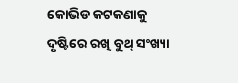କୋଭିଡ କଟକଣାକୁ ଦୃଷ୍ଟିରେ ରଖି ବୁଥ୍ ସଂଖ୍ୟା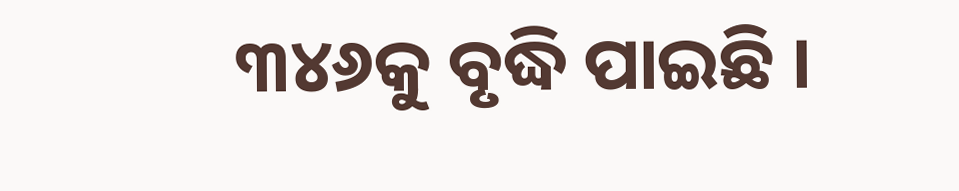୩୪୬କୁ ବୃଦ୍ଧି ପାଇଛି ।